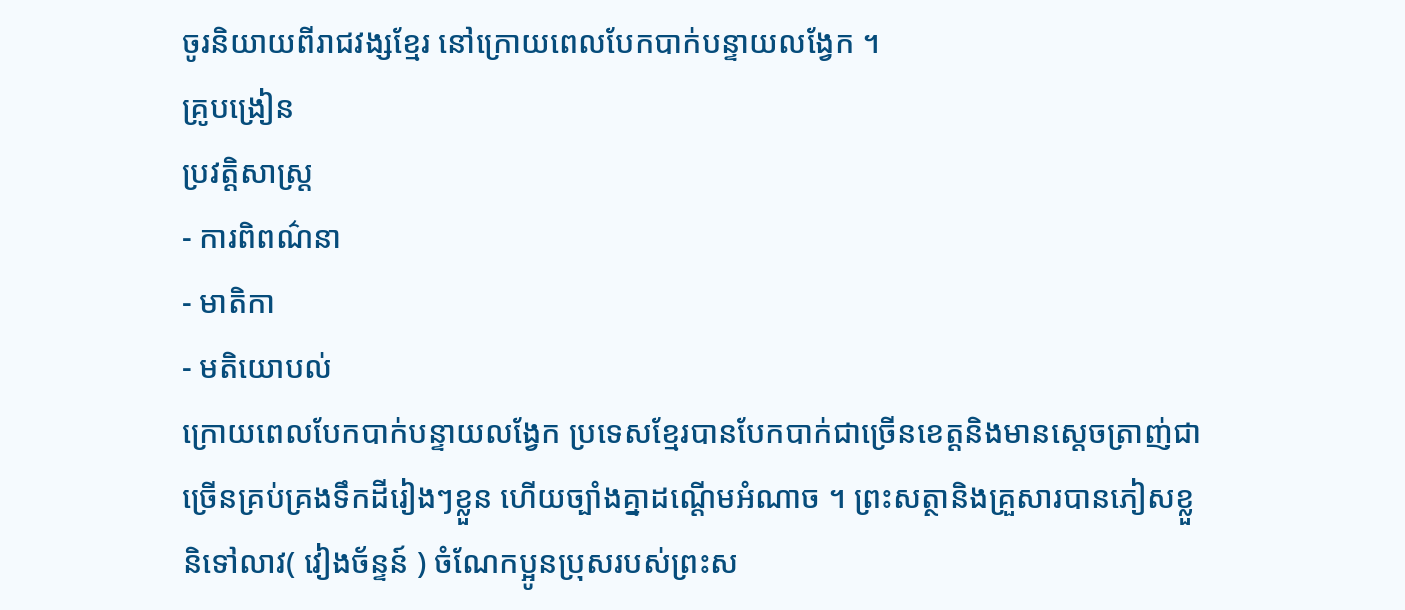ចូរនិយាយពីរាជវង្សខ្មែរ នៅក្រោយពេលបែកបាក់បន្ទាយលង្វែក ។
គ្រូបង្រៀន
ប្រវត្តិសាស្ត្រ
- ការពិពណ៌នា
- មាតិកា
- មតិយោបល់
ក្រោយពេលបែកបាក់បន្ទាយលង្វែក ប្រទេសខ្មែរបានបែកបាក់ជាច្រើនខេត្តនិងមានស្តេចត្រាញ់ជាច្រើនគ្រប់គ្រងទឹកដីរៀងៗខ្លួន ហើយច្បាំងគ្នាដណ្តើមអំណាច ។ ព្រះសត្ថានិងគ្រួសារបានភៀសខ្លួនិទៅលាវ( វៀងច័ន្ទន៍ ) ចំណែកប្អូនប្រុសរបស់ព្រះស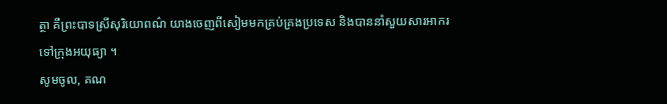ត្ថា គឺព្រះបាទស្រីសុរិយោពណ៌ យាងចេញពីសៀមមកគ្រប់គ្រងប្រទេស និងបាននាំសួយសារអាករទៅក្រុងអយុធ្យា ។
សូមចូល, គណ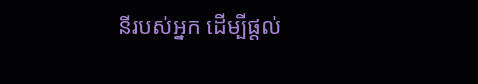នីរបស់អ្នក ដើម្បីផ្តល់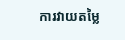ការវាយតម្លៃ